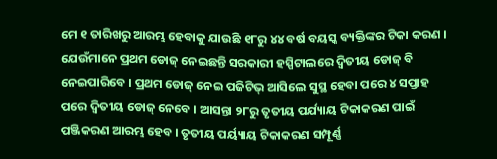ମେ ୧ ତାରିଖରୁ ଆରମ୍ଭ ହେବାକୁ ଯାଉଛି ୧୮ରୁ ୪୪ ବର୍ଷ ବୟସ୍କ ବ୍ୟକ୍ତିଙ୍କର ଟିକା କରଣ । ଯେଉଁମାନେ ପ୍ରଥମ ଡୋଜ୍ ନେଇଛନ୍ତି ସରକାରୀ ହସ୍ପିଟାଲରେ ଦ୍ୱିତୀୟ ଡୋଜ୍ ବି ନେଇପାରିବେ । ପ୍ରଥମ ଡୋଜ୍ ନେଇ ପଜିଟିଭ୍ ଆସିଲେ ସୁସ୍ଥ ହେବା ପରେ ୪ ସପ୍ତାହ ପରେ ଦ୍ୱିତୀୟ ଡୋଜ୍ ନେବେ । ଆସନ୍ତା ୨୮ରୁ ତୃତୀୟ ପର୍ଯ୍ୟାୟ ଟିକାକରଣ ପାଇଁ ପଞ୍ଜିକରଣ ଆରମ୍ଭ ହେବ । ତୃତୀୟ ପର୍ୟ୍ୟାୟ ଟିକାକରଣ ସମ୍ପୂର୍ଣ୍ଣ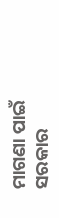ମାଗଣା ପାଇଁ ସରକାର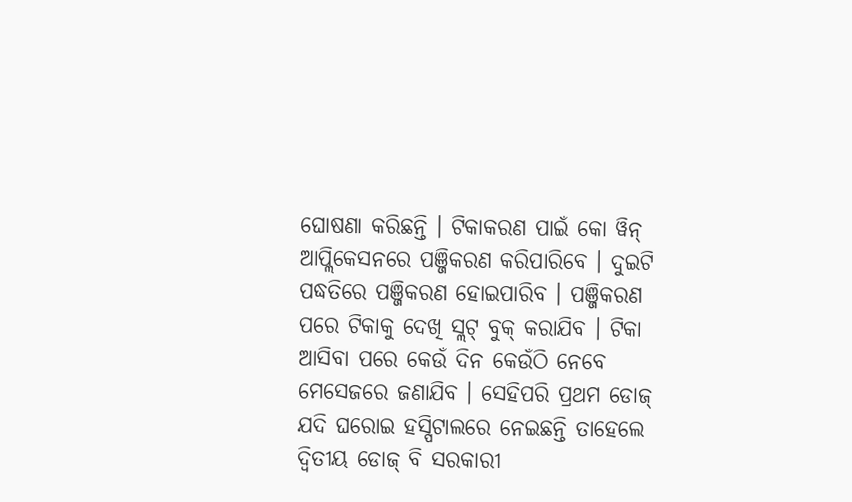ଘୋଷଣା କରିଛନ୍ତି । ଟିକାକରଣ ପାଇଁ କୋ ୱିନ୍ ଆପ୍ଲିକେସନରେ ପଞ୍ଜିକରଣ କରିପାରିବେ । ଦୁଇଟି ପଦ୍ଧତିରେ ପଞ୍ଜିକରଣ ହୋଇପାରିବ । ପଞ୍ଜିକରଣ ପରେ ଟିକାକୁ ଦେଖି ସ୍ଲଟ୍ ବୁକ୍ କରାଯିବ । ଟିକା ଆସିବା ପରେ କେଉଁ ଦିନ କେଉଁଠି ନେବେ ମେସେଜରେ ଜଣାଯିବ । ସେହିପରି ପ୍ରଥମ ଡୋଜ୍ ଯଦି ଘରୋଇ ହସ୍ପିଟାଲରେ ନେଇଛନ୍ତି ତାହେଲେ ଦ୍ୱିତୀୟ ଡୋଜ୍ ବି ସରକାରୀ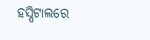ହସ୍ପିଟାଲରେ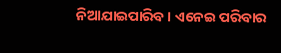ନିଆଯାଇପାରିବ । ଏନେଇ ପରିବାର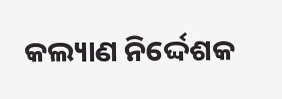କଲ୍ୟାଣ ନିର୍ଦ୍ଦେଶକ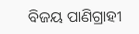ବିଜୟ ପାଣିଗ୍ରାହୀ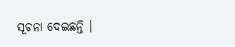ସୂଚନା ଦେଇଛନ୍ତି ।